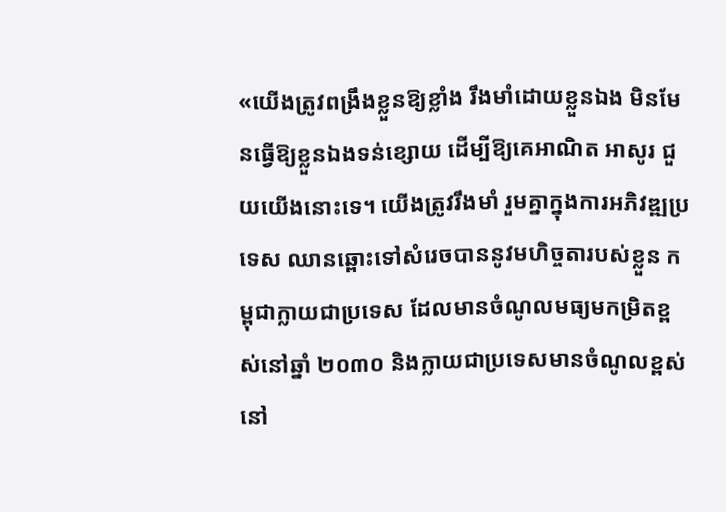«យើងត្រូវពង្រឹងខ្លួនឱ្យខ្លាំង រឹងមាំដោយខ្លួនឯង មិនមែនធ្វើឱ្យខ្លួនឯងទន់ខ្សោយ ដើម្បីឱ្យគេអាណិត អាសូរ ជួយយើងនោះទេ។ យើងត្រូវរឹងមាំ រួមគ្នាក្នុងការអភិវឌ្ឍប្រទេស ឈានឆ្ពោះទៅសំរេចបាននូវមហិច្ចតារបស់ខ្លួន កម្ពុជាក្លាយជាប្រទេស ដែលមានចំណូលមធ្យមកម្រិតខ្ពស់នៅឆ្នាំ ២០៣០ និងក្លាយជាប្រទេសមានចំណូលខ្ពស់នៅ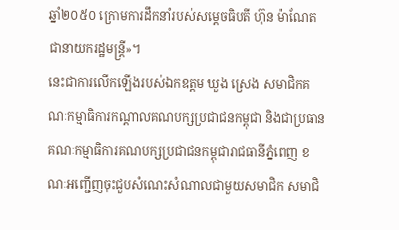ឆ្នាំ២០៥០ ក្រោមការដឹកនាំរបស់សម្តេចធិបតី ហ៊ុន ម៉ាណែត ជានាយករដ្ឋមន្ត្រី»។
នេះជាការលើកឡើងរបស់ឯកឧត្តម ឃួង ស្រេង សមាជិកគណៈកម្មាធិការកណ្តាលគណបក្សប្រជាជនកម្ពុជា និងជាប្រធានគណៈកម្មាធិការគណបក្សប្រជាជនកម្ពុជារាជធានីភ្នំពេញ ខណៈអញ្ជើញចុះជួបសំណេះសំណាលជាមួយសមាជិក សមាជិ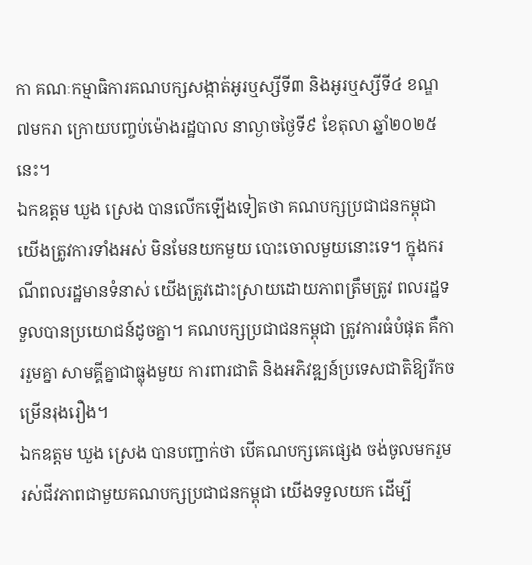កា គណៈកម្មាធិការគណបក្សសង្កាត់អូរឬស្សីទី៣ និងអូរឬស្សីទី៤ ខណ្ឌ៧មករា ក្រោយបញ្ចប់ម៉ោងរដ្ឋបាល នាល្ងាចថ្ងៃទី៩ ខែតុលា ឆ្នាំ២០២៥នេះ។
ឯកឧត្តម ឃួង ស្រេង បានលើកឡើងទៀតថា គណបក្សប្រជាជនកម្ពុជា យើងត្រូវការទាំងអស់ មិនមែនយកមួយ បោះចោលមួយនោះទេ។ ក្នុងករណីពលរដ្ឋមានទំនាស់ យើងត្រូវដោះស្រាយដោយភាពត្រឹមត្រូវ ពលរដ្ឋទទួលបានប្រយោជន៍ដូចគ្នា។ គណបក្សប្រជាជនកម្ពុជា ត្រូវការធំបំផុត គឺការរួមគ្នា សាមគ្គីគ្នាជាធ្លុងមួយ ការពារជាតិ និងអភិវឌ្ឍន៍ប្រទេសជាតិឱ្យរីកចម្រើនរុងរឿង។
ឯកឧត្តម ឃួង ស្រេង បានបញ្ជាក់ថា បើគណបក្សគេផ្សេង ចង់ចូលមករួមរស់ជីវភាពជាមួយគណបក្សប្រជាជនកម្ពុជា យើងទទួលយក ដើម្បី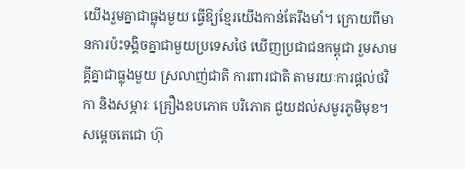យើងរួមគ្នាជាធ្លុងមួយ ធ្វើឱ្យខ្មែរយើងកាន់តែរឹងមាំ។ ក្រោយពីមានការប៉ះទង្គិចគ្នាជាមួយប្រទេសថៃ ឃើញប្រជាជនកម្ពុជា រួមសាមគ្គីគ្នាជាធ្លុងមួយ ស្រលាញ់ជាតិ ការពារជាតិ តាមរយៈការផ្តល់ថវិកា និងសម្ភារៈ គ្រឿងឧបភោគ បរិភោគ ជួយដល់សមូរភូមិមុខ។ សម្តេចតេជោ ហ៊ុ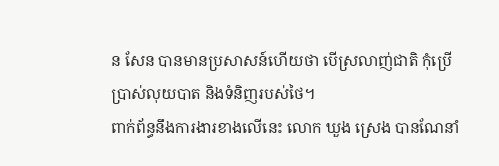ន សែន បានមានប្រសាសន៍ហើយថា បើស្រលាញ់ជាតិ កុំប្រើប្រាស់លុយបាត និងទំនិញរបស់ថៃ។
ពាក់ព័ន្ធនឹងការងារខាងលើនេះ លោក ឃួង ស្រេង បានណែនាំ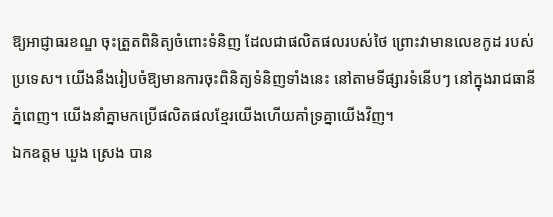ឱ្យអាជ្ញាធរខណ្ឌ ចុះត្រួតពិនិត្យចំពោះទំនិញ ដែលជាផលិតផលរបស់ថៃ ព្រោះវាមានលេខកូដ របស់ប្រទេស។ យើងនឹងរៀបចំឱ្យមានការចុះពិនិត្យទំនិញទាំងនេះ នៅតាមទីផ្សារទំនើបៗ នៅក្នុងរាជធានីភ្នំពេញ។ យើងនាំគ្នាមកប្រើផលិតផលខ្មែរយើងហើយគាំទ្រគ្នាយើងវិញ។
ឯកឧត្តម ឃួង ស្រេង បាន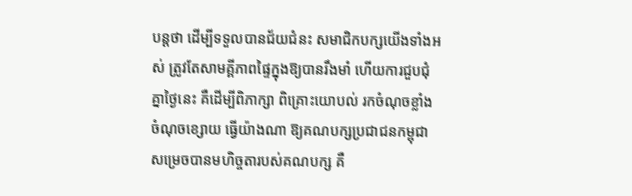បន្តថា ដើម្បីទទួលបានជ័យជំនះ សមាជិកបក្សយើងទាំងអស់ ត្រូវតែសាមគ្គីភាពផ្ទៃក្នុងឱ្យបានរឹងមាំ ហើយការជួបជុំគ្នាថ្ងៃនេះ គឺដើម្បីពិភាក្សា ពិគ្រោះយោបល់ រកចំណុចខ្លាំង ចំណុចខ្សោយ ធ្វើយ៉ាងណា ឱ្យគណបក្សប្រជាជនកម្ពុជា សម្រេចបានមហិច្ចតារបស់គណបក្ស គឺ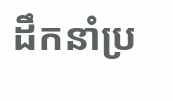ដឹកនាំប្រ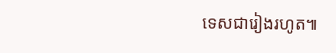ទេសជារៀងរហូត៕